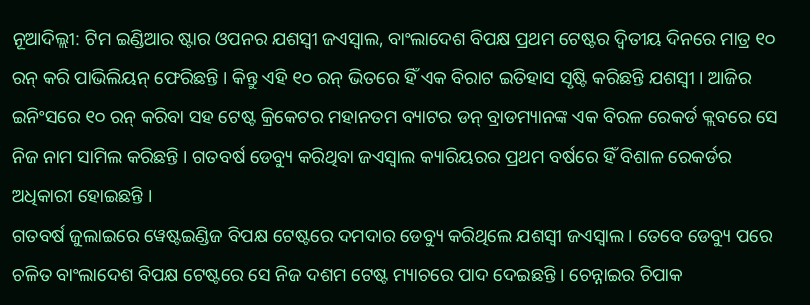ନୂଆଦିଲ୍ଲୀ: ଟିମ ଇଣ୍ଡିଆର ଷ୍ଟାର ଓପନର ଯଶସ୍ୱୀ ଜଏସ୍ୱାଲ, ବାଂଲାଦେଶ ବିପକ୍ଷ ପ୍ରଥମ ଟେଷ୍ଟର ଦ୍ୱିତୀୟ ଦିନରେ ମାତ୍ର ୧୦ ରନ୍ କରି ପାଭିଲିୟନ୍ ଫେରିଛନ୍ତି । କିନ୍ତୁ ଏହି ୧୦ ରନ୍ ଭିତରେ ହିଁ ଏକ ବିରାଟ ଇତିହାସ ସୃଷ୍ଟି କରିଛନ୍ତି ଯଶସ୍ୱୀ । ଆଜିର ଇନିଂସରେ ୧୦ ରନ୍ କରିବା ସହ ଟେଷ୍ଟ କ୍ରିକେଟର ମହାନତମ ବ୍ୟାଟର ଡନ୍ ବ୍ରାଡମ୍ୟାନଙ୍କ ଏକ ବିରଳ ରେକର୍ଡ କ୍ଲବରେ ସେ ନିଜ ନାମ ସାମିଲ କରିଛନ୍ତି । ଗତବର୍ଷ ଡେବ୍ୟୁ କରିଥିବା ଜଏସ୍ୱାଲ କ୍ୟାରିୟରର ପ୍ରଥମ ବର୍ଷରେ ହିଁ ବିଶାଳ ରେକର୍ଡର ଅଧିକାରୀ ହୋଇଛନ୍ତି ।
ଗତବର୍ଷ ଜୁଲାଇରେ ୱେଷ୍ଟଇଣ୍ଡିଜ ବିପକ୍ଷ ଟେଷ୍ଟରେ ଦମଦାର ଡେବ୍ୟୁ କରିଥିଲେ ଯଶସ୍ୱୀ ଜଏସ୍ୱାଲ । ତେବେ ଡେବ୍ୟୁ ପରେ ଚଳିତ ବାଂଲାଦେଶ ବିପକ୍ଷ ଟେଷ୍ଟରେ ସେ ନିଜ ଦଶମ ଟେଷ୍ଟ ମ୍ୟାଚରେ ପାଦ ଦେଇଛନ୍ତି । ଚେନ୍ନାଇର ଚିପାକ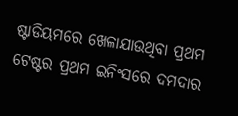ଷ୍ଟାଡିୟମରେ ଖେଳାଯାଉଥିବା ପ୍ରଥମ ଟେଷ୍ଟର ପ୍ରଥମ ଇନିଂସରେ ଦମଦାର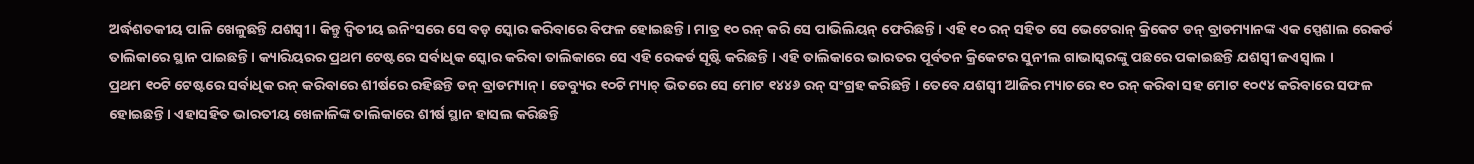ଅର୍ଦ୍ଧଶତକୀୟ ପାଳି ଖେଳୁଛନ୍ତି ଯଶସ୍ୱୀ । କିନ୍ତୁ ଦ୍ୱିତୀୟ ଇନିଂସରେ ସେ ବଡ଼ ସ୍କୋର କରିବାରେ ବିଫଳ ହୋଇଛନ୍ତି । ମାତ୍ର ୧୦ ରନ୍ କରି ସେ ପାଭିଲିୟନ୍ ଫେରିଛନ୍ତି । ଏହି ୧୦ ରନ୍ ସହିତ ସେ ଭେଟେରାନ୍ କ୍ରିକେଟ ଡନ୍ ବ୍ରାଡମ୍ୟାନଙ୍କ ଏକ ସ୍ପେଶାଲ ରେକର୍ଡ ତାଲିକାରେ ସ୍ଥାନ ପାଇଛନ୍ତି । କ୍ୟାରିୟରର ପ୍ରଥମ ଟେଷ୍ଟରେ ସର୍ବାଧିକ ସ୍କୋର କରିବା ତାଲିକାରେ ସେ ଏହି ରେକର୍ଡ ସୃଷ୍ଟି କରିଛନ୍ତି । ଏହି ତାଲିକାରେ ଭାରତର ପୂର୍ବତନ କ୍ରିକେଟର ସୁନୀଲ ଗାଭାସ୍କରଙ୍କୁ ପଛରେ ପକାଇଛନ୍ତି ଯଶସ୍ୱୀ ଜଏସ୍ୱାଲ ।
ପ୍ରଥମ ୧୦ଟି ଟେଷ୍ଟରେ ସର୍ବାଧିକ ରନ୍ କରିବାରେ ଶୀର୍ଷରେ ରହିଛନ୍ତି ଡନ୍ ବ୍ରାଡମ୍ୟାନ୍ । ଡେବ୍ୟୁର ୧୦ଟି ମ୍ୟାଚ୍ ଭିତରେ ସେ ମୋଟ ୧୪୪୬ ରନ୍ ସଂଗ୍ରହ କରିଛନ୍ତି । ତେବେ ଯଶସ୍ୱୀ ଆଜିର ମ୍ୟାଚରେ ୧୦ ରନ୍ କରିବା ସହ ମୋଟ ୧୦୯୪ କରିବାରେ ସଫଳ ହୋଇଛନ୍ତି । ଏହାସହିତ ଭାରତୀୟ ଖେଳାଳିଙ୍କ ତାଲିକାରେ ଶୀର୍ଷ ସ୍ଥାନ ହାସଲ କରିଛନ୍ତି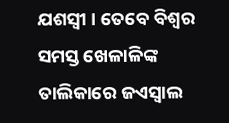ଯଶସ୍ୱୀ । ତେବେ ବିଶ୍ୱର ସମସ୍ତ ଖେଳାଳିଙ୍କ ତାଲିକାରେ ଜଏସ୍ୱାଲ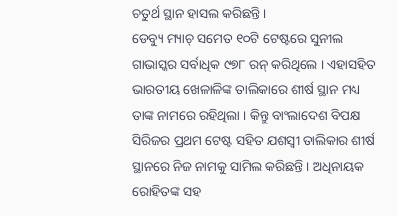ଚତୁର୍ଥ ସ୍ଥାନ ହାସଲ କରିଛନ୍ତି ।
ଡେବ୍ୟୁ ମ୍ୟାଚ୍ ସମେତ ୧୦ଟି ଟେଷ୍ଟରେ ସୁନୀଲ ଗାଭାସ୍କର ସର୍ବାଧିକ ୯୭୮ ରନ୍ କରିଥିଲେ । ଏହାସହିତ ଭାରତୀୟ ଖେଳାଳିଙ୍କ ତାଲିକାରେ ଶୀର୍ଷ ସ୍ଥାନ ମଧ୍ୟ ତାଙ୍କ ନାମରେ ରହିଥିଲା । କିନ୍ତୁ ବାଂଲାଦେଶ ବିପକ୍ଷ ସିରିଜର ପ୍ରଥମ ଟେଷ୍ଟ ସହିତ ଯଶସ୍ୱୀ ତାଲିକାର ଶୀର୍ଷ ସ୍ଥାନରେ ନିଜ ନାମକୁ ସାମିଲ କରିଛନ୍ତି । ଅଧିନାୟକ ରୋହିତଙ୍କ ସହ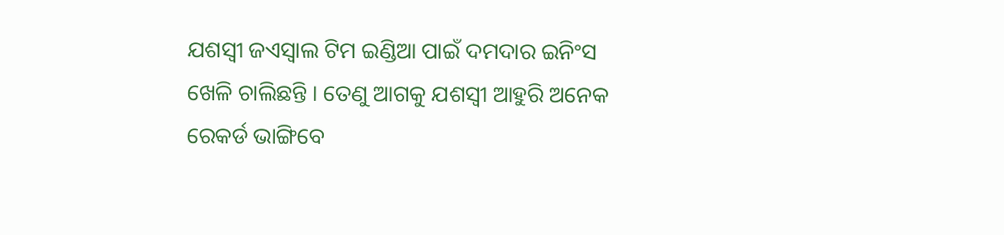ଯଶସ୍ୱୀ ଜଏସ୍ୱାଲ ଟିମ ଇଣ୍ଡିଆ ପାଇଁ ଦମଦାର ଇନିଂସ ଖେଳି ଚାଲିଛନ୍ତି । ତେଣୁ ଆଗକୁ ଯଶସ୍ୱୀ ଆହୁରି ଅନେକ ରେକର୍ଡ ଭାଙ୍ଗିବେ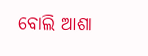ବୋଲି ଆଶା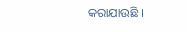କରାଯାଉଛି ।